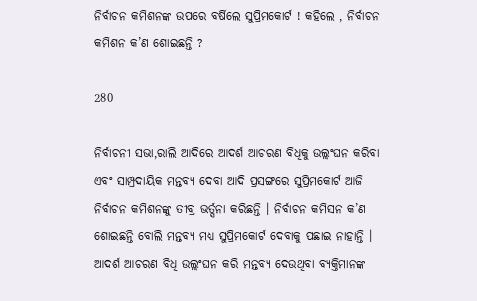ନିର୍ବାଚନ କମିଶନଙ୍କ ଉପରେ ବର୍ଷିଲେ ସୁପ୍ରିମକୋର୍ଟ ! କହିଲେ , ନିର୍ବାଚନ କମିଶନ କ’ଣ ଶୋଇଛନ୍ତି ?

280

ନିର୍ବାଚନୀ ସଭା,ରାଲି ଆଦିରେ ଆଦର୍ଶ ଆଚରଣ ବିଧିକୁ ଉଲ୍ଲଂଘନ କରିବା ଏବଂ ସାମ୍ପ୍ରଦାୟିକ ମନ୍ତବ୍ୟ ଦେବା ଆଦି ପ୍ରସଙ୍ଗରେ ସୁପ୍ରିମକୋର୍ଟ ଆଜି ନିର୍ବାଚନ କମିଶନଙ୍କୁ ତୀବ୍ର ଭର୍ତ୍ସନା କରିଛନ୍ତି । ନିର୍ବାଚନ କମିସନ କ’ଣ ଶୋଇଛନ୍ତି ବୋଲି ମନ୍ତବ୍ୟ ମଧ୍ୟ ସୁପ୍ରିମକୋର୍ଟ ଦେବାକୁ ପଛାଇ ନାହାନ୍ତି । ଆଦର୍ଶ ଆଚରଣ ବିଧି ଉଲ୍ଲଂଘନ କରି ମନ୍ତବ୍ୟ ଦେଉଥିବା ବ୍ୟକ୍ତିମାନଙ୍କ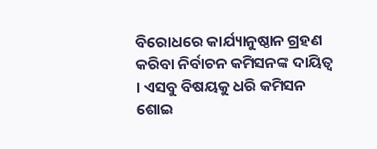ବିରୋଧରେ କାର୍ଯ୍ୟାନୁଷ୍ଠାନ ଗ୍ରହଣ କରିବା ନିର୍ବାଚନ କମିସନଙ୍କ ଦାୟିତ୍ୱ । ଏସବୁ ବିଷୟକୁ ଧରି କମିସନ ଶୋଇ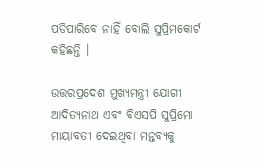ପଡିପାରିବେ ନାହିଁ ବୋଲି ସୁପ୍ରିମକୋର୍ଟ କହିଛନ୍ତି ।

ଉତ୍ତରପ୍ରଦେଶ ମୁଖ୍ୟମନ୍ତ୍ରୀ ଯୋଗୀ ଆଦିତ୍ୟନାଥ ଏବଂ ବିଏସପି ସୁପ୍ରିମୋ ମାୟାବତୀ ଦେଇଥିବା ମନ୍ତବ୍ୟକୁ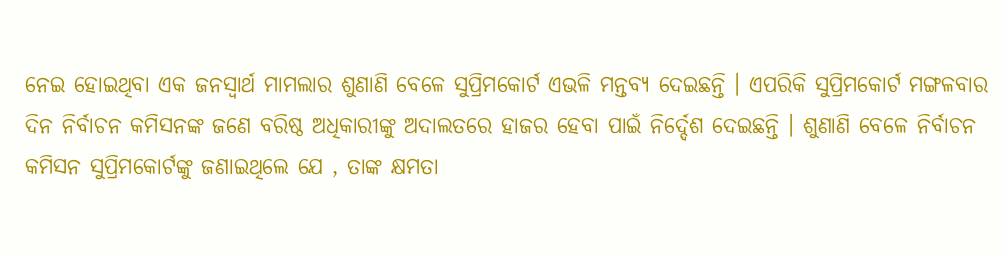ନେଇ ହୋଇଥିବା ଏକ ଜନସ୍ୱାର୍ଥ ମାମଲାର ଶୁଣାଣି ବେଳେ ସୁପ୍ରିମକୋର୍ଟ ଏଭଳି ମନ୍ତବ୍ୟ ଦେଇଛନ୍ତି । ଏପରିକି ସୁପ୍ରିମକୋର୍ଟ ମଙ୍ଗଳବାର ଦିନ ନିର୍ବାଚନ କମିସନଙ୍କ ଜଣେ ବରିଷ୍ଠ ଅଧିକାରୀଙ୍କୁ ଅଦାଲତରେ ହାଜର ହେବା ପାଇଁ ନିର୍ଦ୍ଦେଶ ଦେଇଛନ୍ତି । ଶୁଣାଣି ବେଳେ ନିର୍ବାଚନ କମିସନ ସୁପ୍ରିମକୋର୍ଟଙ୍କୁ ଜଣାଇଥିଲେ ଯେ , ତାଙ୍କ କ୍ଷମତା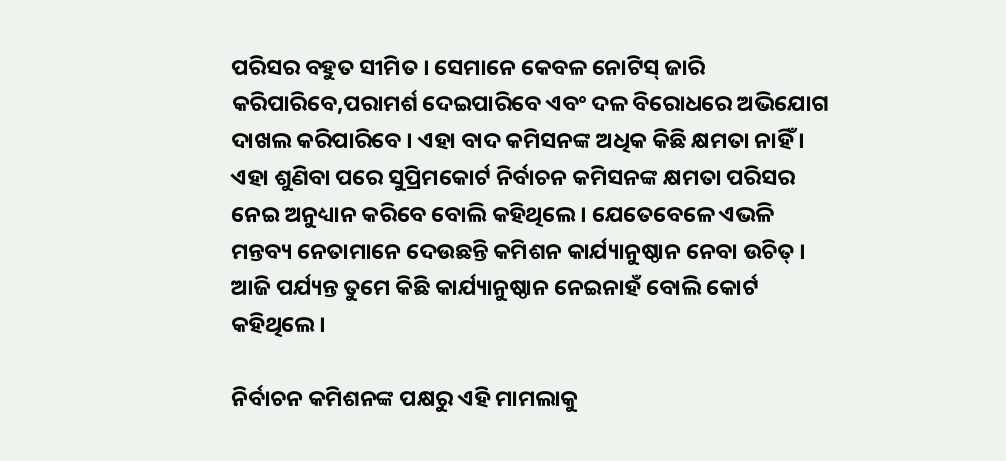ପରିସର ବହୁତ ସୀମିତ । ସେମାନେ କେବଳ ନୋଟିସ୍ ଜାରି କରିପାରିବେ,ପରାମର୍ଶ ଦେଇପାରିବେ ଏବଂ ଦଳ ବିରୋଧରେ ଅଭିଯୋଗ ଦାଖଲ କରିପାରିବେ । ଏହା ବାଦ କମିସନଙ୍କ ଅଧିକ କିଛି କ୍ଷମତା ନାହିଁ । ଏହା ଶୁଣିବା ପରେ ସୁପ୍ରିମକୋର୍ଟ ନିର୍ବାଚନ କମିସନଙ୍କ କ୍ଷମତା ପରିସର ନେଇ ଅନୁଧ୍ୟାନ କରିବେ ବୋଲି କହିଥିଲେ । ଯେତେବେଳେ ଏଭଳି ମନ୍ତବ୍ୟ ନେତାମାନେ ଦେଉଛନ୍ତି କମିଶନ କାର୍ଯ୍ୟାନୁଷ୍ଠାନ ନେବା ଉଚିତ୍ । ଆଜି ପର୍ଯ୍ୟନ୍ତ ତୁମେ କିଛି କାର୍ଯ୍ୟାନୁଷ୍ଠାନ ନେଇନାହଁ ବୋଲି କୋର୍ଟ କହିଥିଲେ ।

ନିର୍ବାଚନ କମିଶନଙ୍କ ପକ୍ଷରୁ ଏହି ମାମଲାକୁ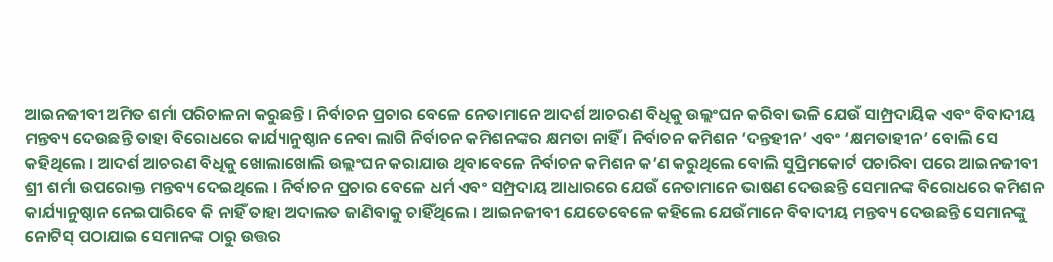ଆଇନଜୀବୀ ଅମିତ ଶର୍ମା ପରିଚାଳନା କରୁଛନ୍ତି । ନିର୍ବାଚନ ପ୍ରଚାର ବେଳେ ନେତାମାନେ ଆଦର୍ଶ ଆଚରଣ ବିଧିକୁ ଉଲ୍ଲଂଘନ କରିବା ଭଳି ଯେଉଁ ସାମ୍ପ୍ରଦାୟିକ ଏବଂ ବିବାଦୀୟ ମନ୍ତବ୍ୟ ଦେଉଛନ୍ତି ତାହା ବିରୋଧରେ କାର୍ଯ୍ୟାନୁଷ୍ଠାନ ନେବା ଲାଗି ନିର୍ବାଚନ କମିଶନଙ୍କର କ୍ଷମତା ନାହିଁ । ନିର୍ବାଚନ କମିଶନ ‘ଦନ୍ତହୀନ’ ଏବଂ ‘କ୍ଷମତାହୀନ’ ବୋଲି ସେ କହିଥିଲେ । ଆଦର୍ଶ ଆଚରଣ ବିଧିକୁ ଖୋଲାଖୋଲି ଉଲ୍ଲଂଘନ କରାଯାଉ ଥିବାବେଳେ ନିର୍ବାଚନ କମିଶନ କ’ଣ କରୁଥିଲେ ବୋଲି ସୁପ୍ରିମକୋର୍ଟ ପଚାରିବା ପରେ ଆଇନଜୀବୀ ଶ୍ରୀ ଶର୍ମା ଉପରୋକ୍ତ ମନ୍ତବ୍ୟ ଦେଇଥିଲେ । ନିର୍ବାଚନ ପ୍ରଚାର ବେଳେ ଧର୍ମ ଏବଂ ସମ୍ପ୍ରଦାୟ ଆଧାରରେ ଯେଉଁ ନେତାମାନେ ଭାଷଣ ଦେଉଛନ୍ତି ସେମାନଙ୍କ ବିରୋଧରେ କମିଶନ କାର୍ଯ୍ୟାନୁଷ୍ଠାନ ନେଇପାରିବେ କି ନାହିଁ ତାହା ଅଦାଲତ ଜାଣିବାକୁ ଚାହିଁଥିଲେ । ଆଇନଜୀବୀ ଯେତେବେଳେ କହିଲେ ଯେଉଁମାନେ ବିବାଦୀୟ ମନ୍ତବ୍ୟ ଦେଉଛନ୍ତି ସେମାନଙ୍କୁ ନୋଟିସ୍ ପଠାଯାଇ ସେମାନଙ୍କ ଠାରୁ ଉତ୍ତର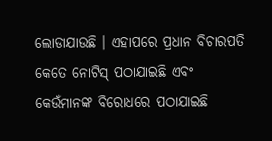ଲୋଡାଯାଉଛି । ଏହାପରେ ପ୍ରଧାନ ବିଚାରପତି କେତେ ନୋଟିସ୍ ପଠାଯାଇଛି ଏବଂ କେଉଁମାନଙ୍କ ବିରୋଧରେ ପଠାଯାଇଛି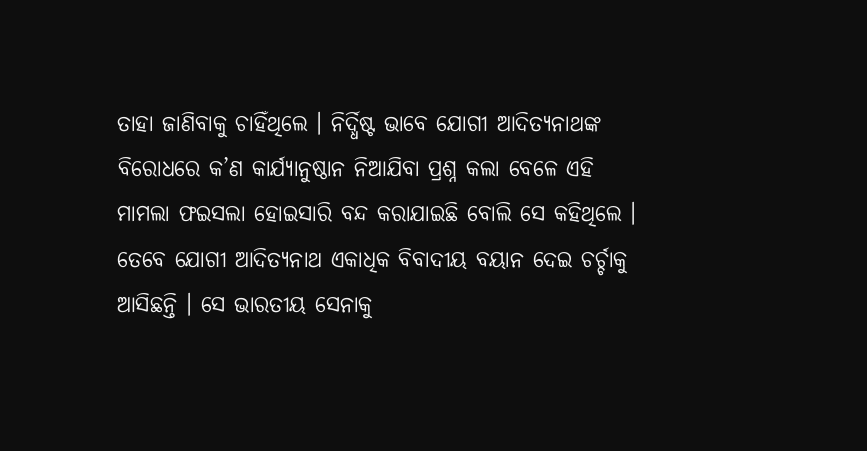ତାହା ଜାଣିବାକୁ ଚାହିଁଥିଲେ । ନିର୍ଦ୍ଧିଷ୍ଟ ଭାବେ ଯୋଗୀ ଆଦିତ୍ୟନାଥଙ୍କ ବିରୋଧରେ କ’ଣ କାର୍ଯ୍ୟାନୁଷ୍ଠାନ ନିଆଯିବା ପ୍ରଶ୍ନ କଲା ବେଳେ ଏହି ମାମଲା ଫଇସଲା ହୋଇସାରି ବନ୍ଦ କରାଯାଇଛି ବୋଲି ସେ କହିଥିଲେ । ତେବେ ଯୋଗୀ ଆଦିତ୍ୟନାଥ ଏକାଧିକ ବିବାଦୀୟ ବୟାନ ଦେଇ ଚର୍ଚ୍ଚାକୁ ଆସିଛନ୍ତି । ସେ ଭାରତୀୟ ସେନାକୁ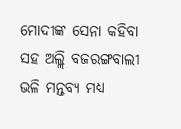ମୋଦୀଙ୍କ ସେନା କହିବା ସହ ଅଲ୍ଲି ବଜରଙ୍ଗବାଲୀ ଭଳି ମନ୍ତବ୍ୟ ମଧ୍ୟ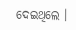ଦେଇଥିଲେ ।